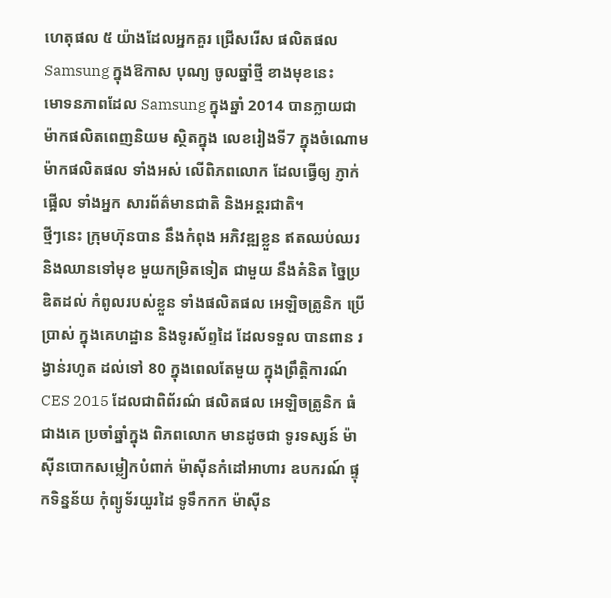ហេតុផល ៥ យ៉ាងដែលអ្នកគួរ ជ្រើសរើស ផលិតផល Samsung ក្នុងឱកាស បុណ្យ ចូលឆ្នាំថ្មី ខាងមុខនេះ
មោទនភាពដែល Samsung ក្នុងឆ្នាំ 2014 បានក្លាយជាម៉ាកផលិតពេញនិយម ស្ថិតក្នុង លេខរៀងទី7 ក្នុងចំណោម ម៉ាកផលិតផល ទាំងអស់ លើពិភពលោក ដែលធ្វើឲ្យ ភ្ញាក់ផ្អើល ទាំងអ្នក សារព័ត៌មានជាតិ និងអន្តរជាតិ។
ថ្មីៗនេះ ក្រុមហ៊ុនបាន នឹងកំពុង អភិវឌ្ឍខ្លួន ឥតឈប់ឈរ និងឈានទៅមុខ មួយកម្រិតទៀត ជាមួយ នឹងគំនិត ច្នៃប្រឌិតដល់ កំពូលរបស់ខ្លួន ទាំងផលិតផល អេឡិចត្រូនិក ប្រើប្រាស់ ក្នុងគេហដ្ឋាន និងទូរស័ព្ទដៃ ដែលទទួល បានពាន រង្វាន់រហូត ដល់ទៅ 80 ក្នុងពេលតែមួយ ក្នុងព្រឹត្តិការណ៍ CES 2015 ដែលជាពិព័រណ៌ ផលិតផល អេឡិចត្រូនិក ធំជាងគេ ប្រចាំឆ្នាំក្នុង ពិភពលោក មានដូចជា ទូរទស្សន៍ ម៉ាស៊ីនបោកសម្លៀកបំពាក់ ម៉ាស៊ីនកំដៅអាហារ ឧបករណ៍ ផ្ទុកទិន្នន័យ កុំព្យូទ័រយួរដៃ ទូទឹកកក ម៉ាស៊ីន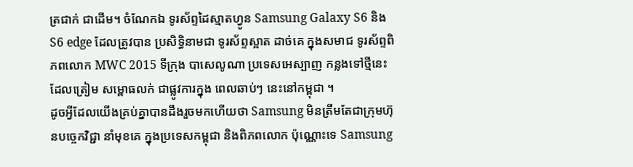ត្រជាក់ ជាដើម។ ចំណែកឯ ទូរស័ព្ទដៃស្មាតហ្វូន Samsung Galaxy S6 និង S6 edge ដែលត្រូវបាន ប្រសិទ្ធិនាមជា ទូរស័ព្ទស្អាត ដាច់គេ ក្នុងសមាជ ទូរស័ព្ទពិភពលោក MWC 2015 ទីក្រុង បាសេលូណា ប្រទេសអេស្បាញ កន្លងទៅថ្មីនេះ ដែលត្រៀម សម្ពោធលក់ ជាផ្លូវការក្នុង ពេលឆាប់ៗ នេះនៅកម្ពុជា ។
ដូចអ្វីដែលយើងគ្រប់គ្នាបានដឹងរួចមកហើយថា Samsung មិនត្រឹមតែជាក្រុមហ៊ុនបច្ចេកវិជ្ជា នាំមុខគេ ក្នុងប្រទេសកម្ពុជា និងពិភពលោក ប៉ុណ្ណោះទេ Samsung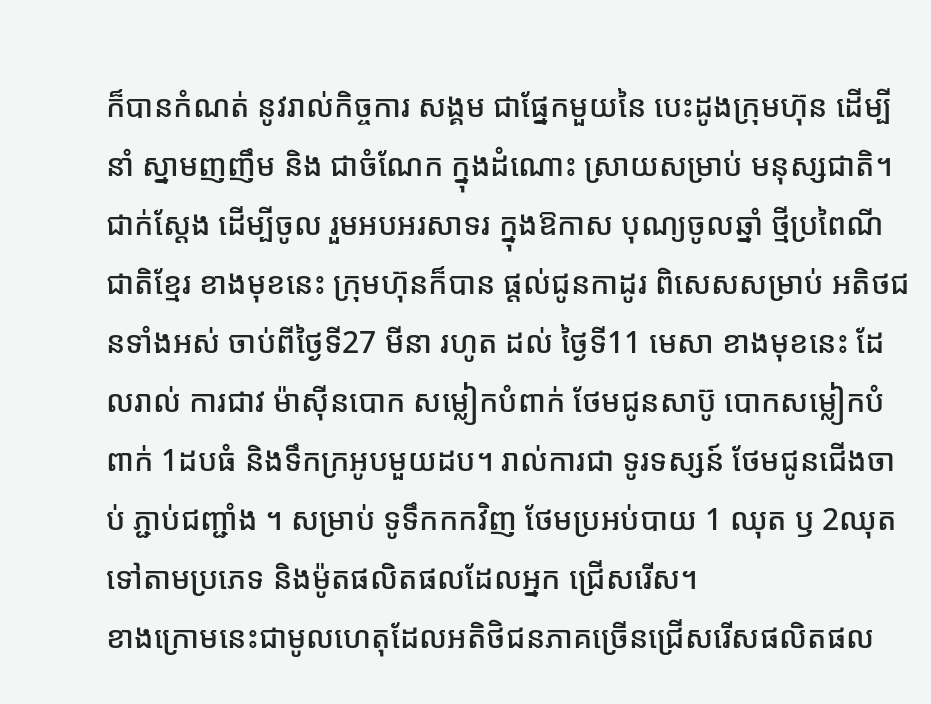ក៏បានកំណត់ នូវរាល់កិច្ចការ សង្គម ជាផ្នែកមួយនៃ បេះដូងក្រុមហ៊ុន ដើម្បីនាំ ស្នាមញញឹម និង ជាចំណែក ក្នុងដំណោះ ស្រាយសម្រាប់ មនុស្សជាតិ។ ជាក់ស្តែង ដើម្បីចូល រួមអបអរសាទរ ក្នុងឱកាស បុណ្យចូលឆ្នាំ ថ្មីប្រពៃណី ជាតិខ្មែរ ខាងមុខនេះ ក្រុមហ៊ុនក៏បាន ផ្តល់ជូនកាដូរ ពិសេសសម្រាប់ អតិថជនទាំងអស់ ចាប់ពីថ្ងៃទី27 មីនា រហូត ដល់ ថ្ងៃទី11 មេសា ខាងមុខនេះ ដែលរាល់ ការជាវ ម៉ាស៊ីនបោក សម្លៀកបំពាក់ ថែមជូនសាប៊ូ បោកសម្លៀកបំពាក់ 1ដបធំ និងទឹកក្រអូបមួយដប។ រាល់ការជា ទូរទស្សន៍ ថែមជូនជើងចាប់ ភ្ជាប់ជញ្ជាំង ។ សម្រាប់ ទូទឹកកកវិញ ថែមប្រអប់បាយ 1 ឈុត ឫ 2ឈុត ទៅតាមប្រភេទ និងម៉ូតផលិតផលដែលអ្នក ជ្រើសរើស។
ខាងក្រោមនេះជាមូលហេតុដែលអតិថិជនភាគច្រើនជ្រើសរើសផលិតផល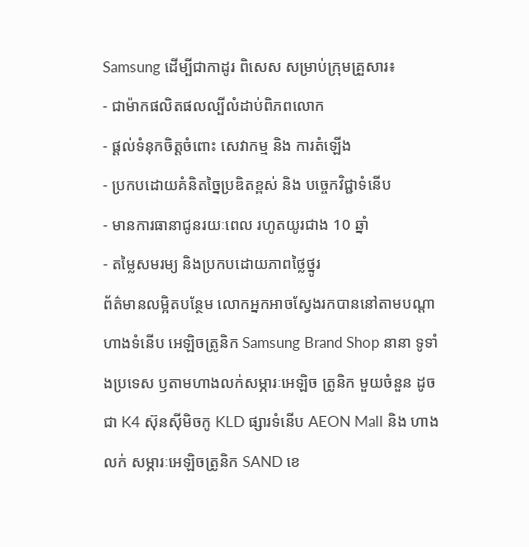Samsung ដើម្បីជាកាដូរ ពិសេស សម្រាប់ក្រុមគ្រួសារ៖
- ជាម៉ាកផលិតផលល្បីលំដាប់ពិភពលោក
- ផ្តល់ទំនុកចិត្តចំពោះ សេវាកម្ម និង ការតំឡើង
- ប្រកបដោយគំនិតច្នៃប្រឌិតខ្ពស់ និង បច្ចេកវិជ្ជាទំនើប
- មានការធានាជូនរយៈពេល រហូតយូរជាង 10 ឆ្នាំ
- តម្លៃសមរម្យ និងប្រកបដោយភាពថ្លៃថ្នូរ
ព័ត៌មានលម្អិតបន្ថែម លោកអ្នកអាចស្វែងរកបាននៅតាមបណ្តាហាងទំនើប អេឡិចត្រូនិក Samsung Brand Shop នានា ទូទាំងប្រទេស ឫតាមហាងលក់សម្ភារៈអេឡិច ត្រូនិក មួយចំនួន ដូចជា K4 ស៊ុនស៊ីមិចកូ KLD ផ្សារទំនើប AEON Mall និង ហាងលក់ សម្ភារៈអេឡិចត្រូនិក SAND ខេ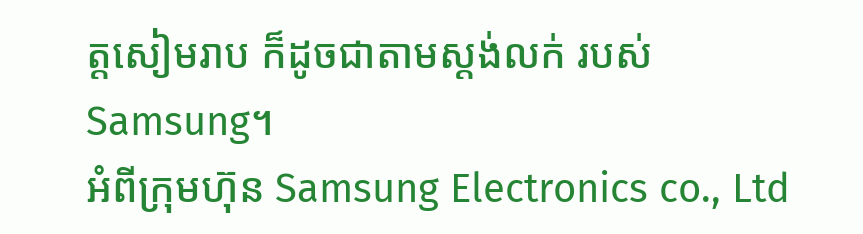ត្តសៀមរាប ក៏ដូចជាតាមស្តង់លក់ របស់ Samsung។
អំពីក្រុមហ៊ុន Samsung Electronics co., Ltd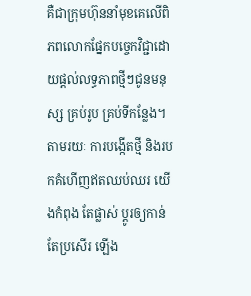គឺជាក្រុមហ៊ុននាំមុខគេលើពិភពលោកផ្នែកបច្ចេកវិជ្ជាដោយផ្តល់លទ្ធភាពថ្មីៗជូនមនុស្ស គ្រប់រូប គ្រប់ទីកន្លែង។ តាមរយៈ ការបង្កើតថ្មី និងរបកគំហើញឥតឈប់ឈរ យើងកំពុង តែផ្លាស់ ប្តូរឲ្យកាន់ តែប្រសើរ ឡើង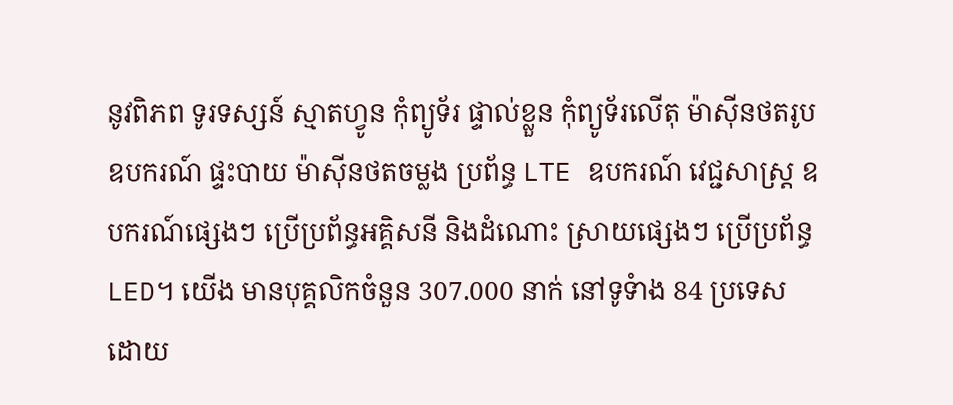នូវពិភព ទូរទស្សន៍ ស្មាតហ្វូន កុំព្យូទ័រ ផ្ទាល់ខ្លួន កុំព្យូទ័រលើតុ ម៉ាស៊ីនថតរូប ឧបករណ៍ ផ្ទះបាយ ម៉ាស៊ីនថតចម្លង ប្រព័ន្ធ LTE ឧបករណ៍ វេជ្ជសាស្ត្រ ឧបករណ៍ផ្សេងៗ ប្រើប្រព័ន្ធអគ្គិសនី និងដំណោះ ស្រាយផ្សេងៗ ប្រើប្រព័ន្ធ LED។ យើង មានបុគ្គលិកចំនួន 307.000 នាក់ នៅទូទំាង 84 ប្រទេសដោយ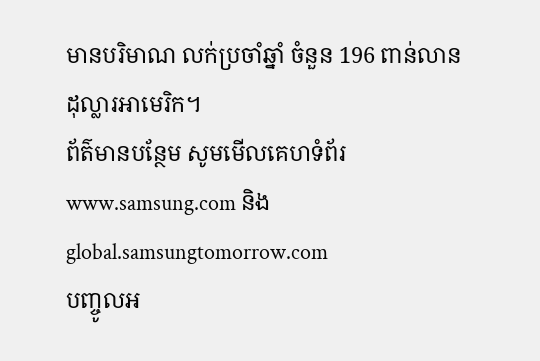មានបរិមាណ លក់ប្រចាំឆ្នាំ ចំនួន 196 ពាន់លាន ដុល្លារអាមេរិក។
ព័ត៌មានបន្ថែម សូមមើលគេហទំព័រ www.samsung.com និង global.samsungtomorrow.com
បញ្ចូលអ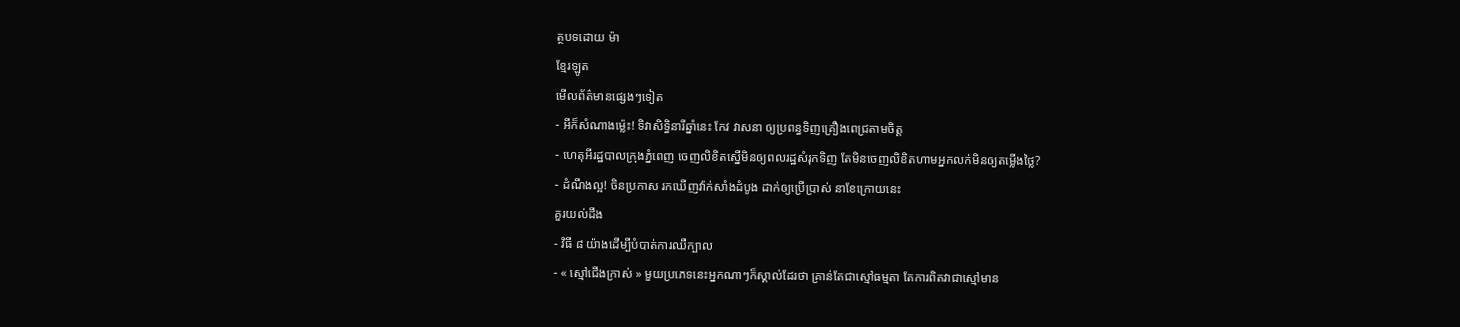ត្ថបទដោយ ម៉ា
ខ្មែរឡូត
មើលព័ត៌មានផ្សេងៗទៀត
- អីក៏សំណាងម្ល៉េះ! ទិវាសិទ្ធិនារីឆ្នាំនេះ កែវ វាសនា ឲ្យប្រពន្ធទិញគ្រឿងពេជ្រតាមចិត្ត
- ហេតុអីរដ្ឋបាលក្រុងភ្នំពេញ ចេញលិខិតស្នើមិនឲ្យពលរដ្ឋសំរុកទិញ តែមិនចេញលិខិតហាមអ្នកលក់មិនឲ្យតម្លើងថ្លៃ?
- ដំណឹងល្អ! ចិនប្រកាស រកឃើញវ៉ាក់សាំងដំបូង ដាក់ឲ្យប្រើប្រាស់ នាខែក្រោយនេះ
គួរយល់ដឹង
- វិធី ៨ យ៉ាងដើម្បីបំបាត់ការឈឺក្បាល
- « ស្មៅជើងក្រាស់ » មួយប្រភេទនេះអ្នកណាៗក៏ស្គាល់ដែរថា គ្រាន់តែជាស្មៅធម្មតា តែការពិតវាជាស្មៅមាន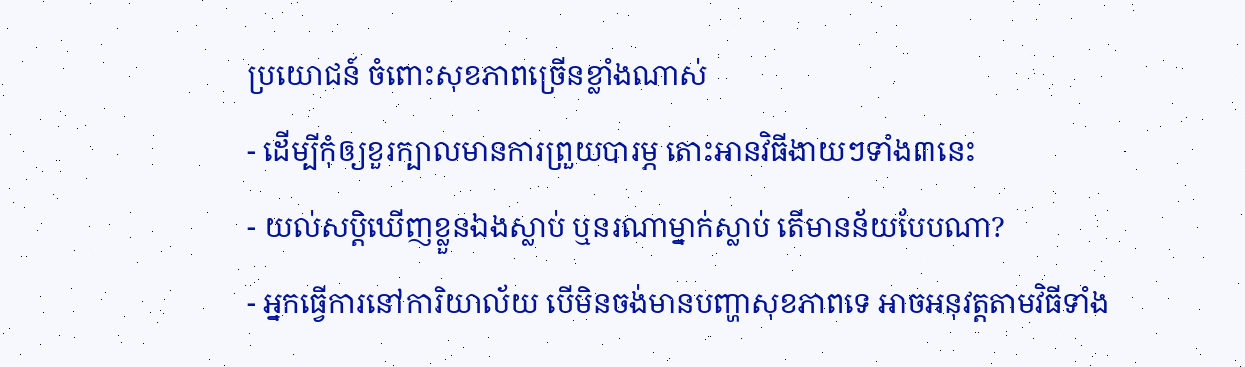ប្រយោជន៍ ចំពោះសុខភាពច្រើនខ្លាំងណាស់
- ដើម្បីកុំឲ្យខួរក្បាលមានការព្រួយបារម្ភ តោះអានវិធីងាយៗទាំង៣នេះ
- យល់សប្តិឃើញខ្លួនឯងស្លាប់ ឬនរណាម្នាក់ស្លាប់ តើមានន័យបែបណា?
- អ្នកធ្វើការនៅការិយាល័យ បើមិនចង់មានបញ្ហាសុខភាពទេ អាចអនុវត្តតាមវិធីទាំង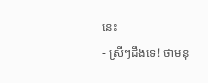នេះ
- ស្រីៗដឹងទេ! ថាមនុ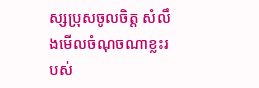ស្សប្រុសចូលចិត្ត សំលឹងមើលចំណុចណាខ្លះរបស់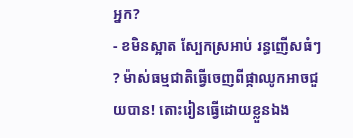អ្នក?
- ខមិនស្អាត ស្បែកស្រអាប់ រន្ធញើសធំៗ ? ម៉ាស់ធម្មជាតិធ្វើចេញពីផ្កាឈូកអាចជួយបាន! តោះរៀនធ្វើដោយខ្លួនឯង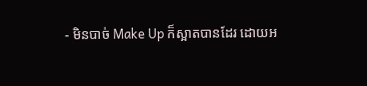- មិនបាច់ Make Up ក៏ស្អាតបានដែរ ដោយអ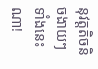នុវត្តតិចនិចងាយៗទាំងនេះណា!